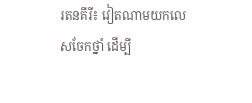រតនគីរី៖ វៀតណាមយកលេសចែកថ្នាំ ដើម្បី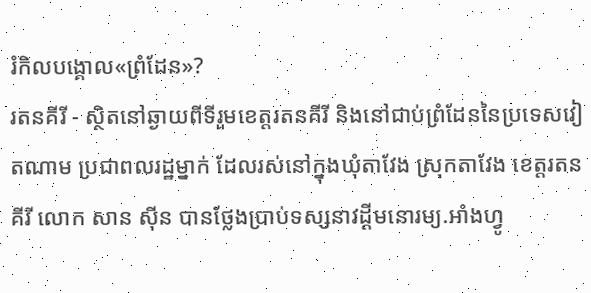រំកិលបង្គោល«ព្រំដែន»?
រតនគីរី - ស្ថិតនៅឆ្ងាយពីទីរួមខេត្តរតនគីរី និងនៅជាប់ព្រំដែននៃប្រទេសវៀតណាម ប្រជាពលរដ្ឋម្នាក់ ដែលរស់នៅក្នុងឃុំតាវែង ស្រុកតាវែង ខេត្តរតនគីរី លោក សាន ស៊ីន បានថ្លែងប្រាប់ទស្សនាវដ្តីមនោរម្យ.អាំងហ្វូ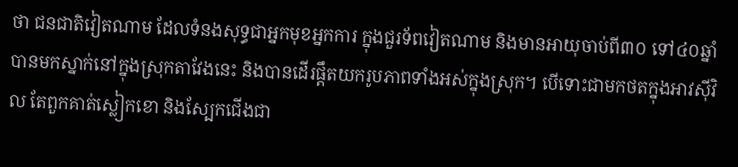ថា ជនជាតិវៀតណាម ដែលទំនងសុទ្ធជាអ្នកមុខអ្នកការ ក្នុងជួរទ័ពវៀតណាម និងមានអាយុចាប់ពី៣០ ទៅ៤០ឆ្នាំ បានមកស្នាក់នៅក្នុងស្រុកតាវែងនេះ និងបានដើរផ្តឹតយករូបភាពទាំងអស់ក្នុងស្រុក។ បើទោះជាមកថតក្នុងអាវស៊ីវិល តែពួកគាត់ស្លៀកខោ និងស្បែកជើងជា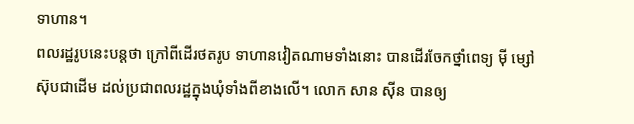ទាហាន។
ពលរដ្ឋរូបនេះបន្តថា ក្រៅពីដើរថតរូប ទាហានវៀតណាមទាំងនោះ បានដើរចែកថ្នាំពេទ្យ ម៉ី ម្សៅស៊ុបជាដើម ដល់ប្រជាពលរដ្ឋក្នុងឃុំទាំងពីខាងលើ។ លោក សាន ស៊ីន បានឲ្យ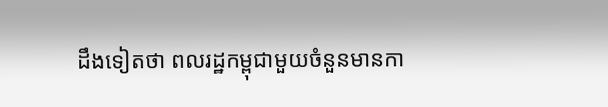ដឹងទៀតថា ពលរដ្ឋកម្ពុជាមួយចំនួនមានកា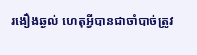រងឿងឆ្ងល់ ហេតុអ្វីបានជាចាំបាច់ត្រូវ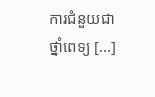ការជំនួយជាថ្នាំពេទ្យ [...]